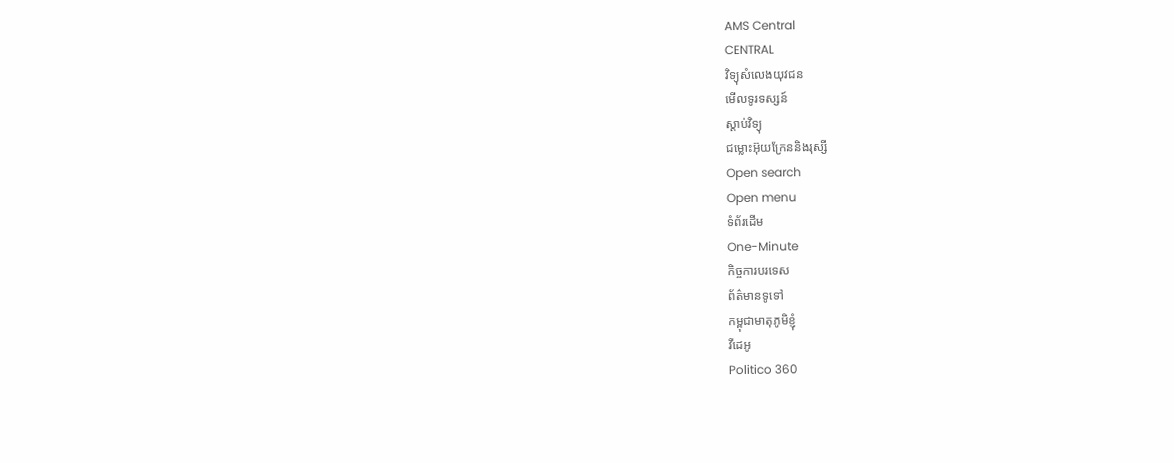AMS Central
CENTRAL
វិទ្យុសំលេងយុវជន
មើលទូរទស្សន៍
ស្តាប់វិទ្យុ
ជម្លោះអ៊ុយក្រែននិងរុស្សី
Open search
Open menu
ទំព័រដើម
One-Minute
កិច្ចការបរទេស
ព័ត៌មានទូទៅ
កម្ពុជាមាតុភូមិខ្ញុំ
វីដេអូ
Politico 360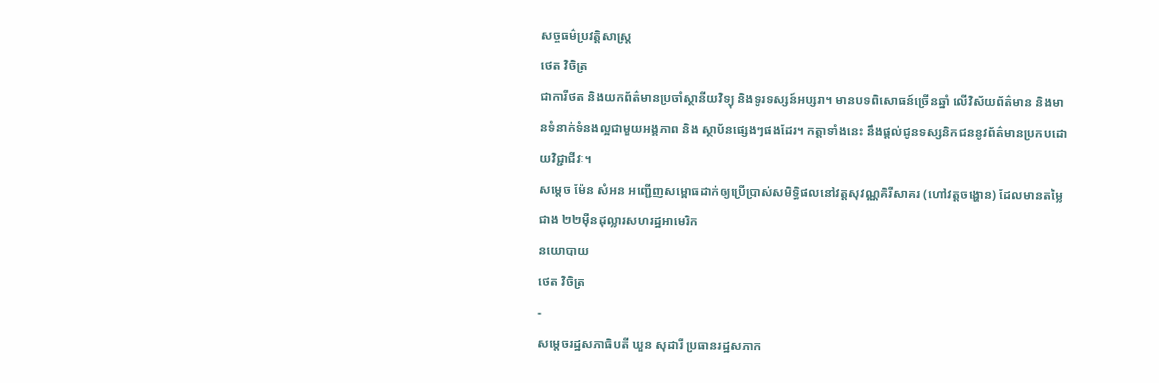សច្ចធម៌ប្រវត្តិសាស្ត្រ
ថេត វិចិត្រ
ជាការីថត និងយកព័ត៌មានប្រចាំស្ថានីយវិទ្យុ និងទូរទស្សន៍អប្សរា។ មានបទពិសោធន៍ច្រើនឆ្នាំ លើវិស័យព័ត៌មាន និងមានទំនាក់ទំនងល្អជាមួយអង្គភាព និង ស្ថាប័នផ្សេងៗផងដែរ។ កត្តាទាំងនេះ នឹងផ្ដល់ជូនទស្សនិកជននូវព័ត៌មានប្រកបដោយវិជ្ជាជីវៈ។
សម្តេច ម៉ែន សំអន អញ្ជើញសម្ពោធដាក់ឲ្យប្រើប្រាស់សមិទ្ធិផលនៅវត្តសុវណ្ណគិរីសាគរ (ហៅវត្តចង្ហោន) ដែលមានតម្លៃជាង ២២ម៉ឺនដុល្លារសហរដ្ឋអាមេរិក
នយោបាយ
ថេត វិចិត្រ
-
សម្ដេចរដ្ឋសភាធិបតី ឃួន សុដារី ប្រធានរដ្ឋសភាក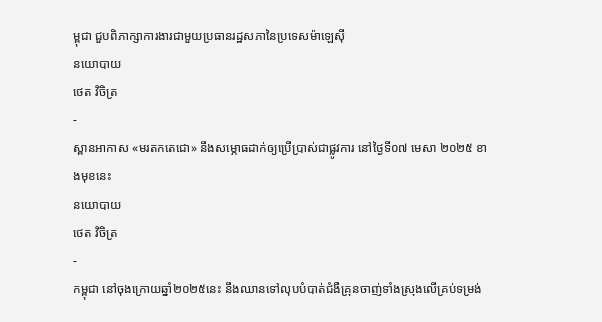ម្ពុជា ជួបពិភាក្សាការងារជាមួយប្រធានរដ្ឋសភានៃប្រទេសម៉ាឡេស៊ី
នយោបាយ
ថេត វិចិត្រ
-
ស្ពានអាកាស «មរតកតេជោ» នឹងសម្ភោធដាក់ឲ្យប្រើប្រាស់ជាផ្លូវការ នៅថ្ងៃទី០៧ មេសា ២០២៥ ខាងមុខនេះ
នយោបាយ
ថេត វិចិត្រ
-
កម្ពុជា នៅចុងក្រោយឆ្នាំ២០២៥នេះ នឹងឈានទៅលុបបំបាត់ជំងឺគ្រុនចាញ់ទាំងស្រុងលើគ្រប់ទម្រង់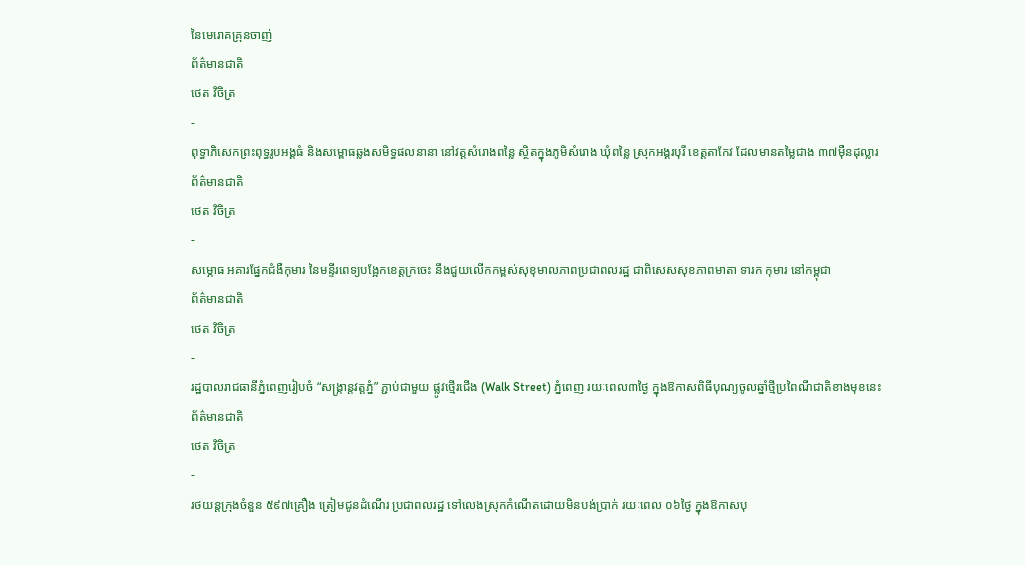នៃមេរោគគ្រុនចាញ់
ព័ត៌មានជាតិ
ថេត វិចិត្រ
-
ពុទ្ធាភិសេកព្រះពុទ្ធរូបអង្គធំ និងសម្ពោធឆ្លងសមិទ្ធផលនានា នៅវត្តសំរោងពន្លៃ ស្ថិតក្នុងភូមិសំរោង ឃុំពន្លៃ ស្រុកអង្គរបុរី ខេត្តតាកែវ ដែលមានតម្លៃជាង ៣៧ម៉ឺនដុល្លារ
ព័ត៌មានជាតិ
ថេត វិចិត្រ
-
សម្ភោធ អគារផ្នែកជំងឺកុមារ នៃមន្ទីរពេទ្យបង្អែកខេត្តក្រចេះ នឹងជួយលើកកម្ពស់សុខុមាលភាពប្រជាពលរដ្ឋ ជាពិសេសសុខភាពមាតា ទារក កុមារ នៅកម្ពុជា
ព័ត៌មានជាតិ
ថេត វិចិត្រ
-
រដ្ឋបាលរាជធានីភ្នំពេញរៀបចំ “សង្ក្រាន្តវត្តភ្នំ” ភ្ជាប់ជាមួយ ផ្លូវថ្មើរជើង (Walk Street) ភ្នំពេញ រយៈពេល៣ថ្ងៃ ក្នុងឱកាសពិធីបុណ្យចូលឆ្នាំថ្មីប្រពៃណីជាតិខាងមុខនេះ
ព័ត៌មានជាតិ
ថេត វិចិត្រ
-
រថយន្តក្រុងចំនួន ៥៩៧គ្រឿង ត្រៀមជូនដំណើរ ប្រជាពលរដ្ឋ ទៅលេងស្រុកកំណើតដោយមិនបង់ប្រាក់ រយៈពេល ០៦ថ្ងៃ ក្នុងឱកាសបុ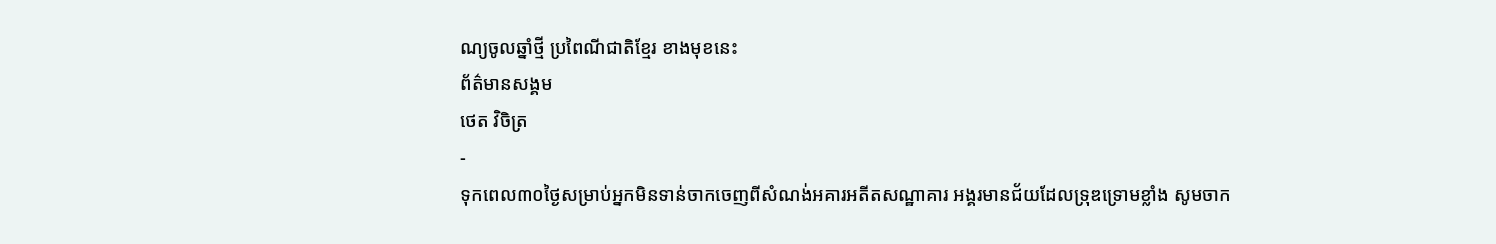ណ្យចូលឆ្នាំថ្មី ប្រពៃណីជាតិខ្មែរ ខាងមុខនេះ
ព័ត៌មានសង្គម
ថេត វិចិត្រ
-
ទុកពេល៣០ថ្ងៃសម្រាប់អ្នកមិនទាន់ចាកចេញពីសំណង់អគារអតីតសណ្ឋាគារ អង្គរមានជ័យដែលទ្រុឌទ្រោមខ្លាំង សូមចាក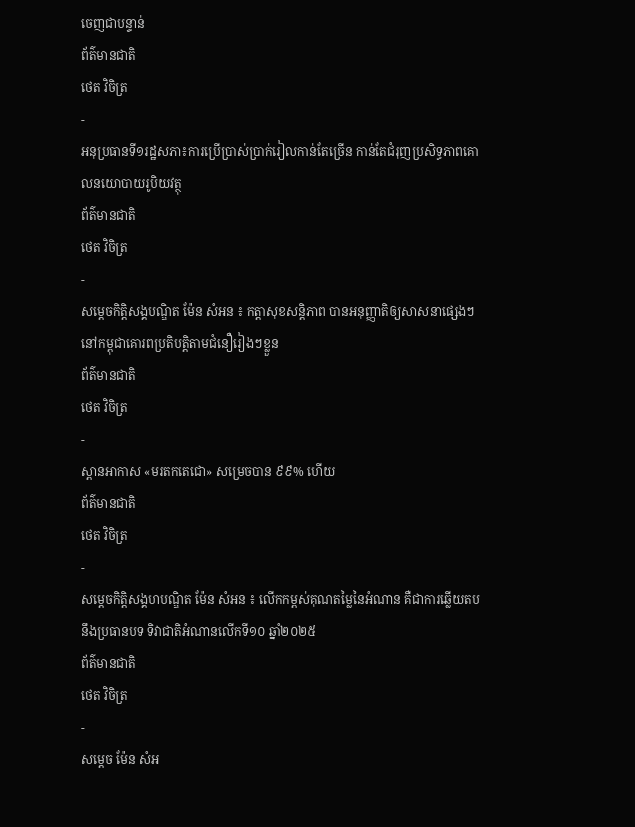ចេញជាបន្ទាន់
ព័ត៌មានជាតិ
ថេត វិចិត្រ
-
អនុប្រធានទី១រដ្ឋសភា៖ការប្រើប្រាស់ប្រាក់រៀលកាន់តែច្រើន កាន់តែជំរុញប្រសិទ្ធភាពគោលនយោបាយរូបិយវត្ថុ
ព័ត៌មានជាតិ
ថេត វិចិត្រ
-
សម្តេចកិត្តិសង្គបណ្ឌិត ម៉ែន សំអន ៖ កត្តាសុខសន្តិភាព បានអនុញ្ញាតិឲ្យសាសនាផ្សេងៗនៅកម្ពុជាគោរពប្រតិបត្តិតាមជំនឿរៀងៗខ្លួន
ព័ត៌មានជាតិ
ថេត វិចិត្រ
-
ស្ពានអាកាស «មរតកតេជោ» សម្រេចបាន ៩៩% ហើយ
ព័ត៌មានជាតិ
ថេត វិចិត្រ
-
សម្តេចកិត្តិសង្គហបណ្ឌិត ម៉ែន សំអន ៖ លើកកម្ពស់គុណតម្លៃនៃអំណាន គឺជាការឆ្លើយតបនឹងប្រធានបទ ទិវាជាតិអំណានលើកទី១០ ឆ្នាំ២០២៥
ព័ត៌មានជាតិ
ថេត វិចិត្រ
-
សម្តេច ម៉ែន សំអ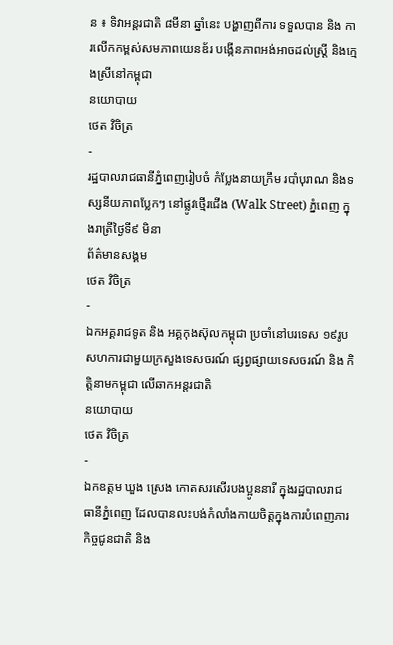ន ៖ ទិវាអន្តរជាតិ ៨មីនា ឆ្នាំនេះ បង្ហាញពីការ ទទួលបាន និង ការលើកកម្ពស់សមភាពយេនឌ័រ បង្កើនភាពអង់អាចដល់ស្ត្រី និងក្មេងស្រីនៅកម្ពុជា
នយោបាយ
ថេត វិចិត្រ
-
រដ្ឋបាលរាជធានីភ្នំពេញរៀបចំ កំប្លែងនាយក្រឹម របាំបុរាណ និងទស្សនីយភាពប្លែកៗ នៅផ្លូវថ្មើរជើង (Walk Street) ភ្នំពេញ ក្នុងរាត្រីថ្ងៃទី៩ មិនា
ព័ត៌មានសង្គម
ថេត វិចិត្រ
-
ឯកអគ្គរាជទូត និង អគ្គកុងស៊ុលកម្ពុជា ប្រចាំនៅបរទេស ១៩រូប សហការជាមួយក្រសួងទេសចរណ៍ ផ្សព្វផ្សាយទេសចរណ៍ និង កិត្តិនាមកម្ពុជា លើឆាកអន្តរជាតិ
នយោបាយ
ថេត វិចិត្រ
-
ឯកឧត្តម ឃួង ស្រេង កោតសរសើរបងប្អូននារី ក្នុងរដ្ឋបាលរាជធានីភ្នំពេញ ដែលបានលះបង់កំលាំងកាយចិត្តក្នុងការបំពេញភារកិច្ចជូនជាតិ និង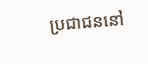ប្រជាជននៅ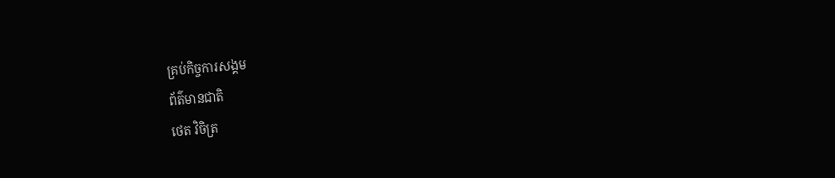គ្រប់កិច្ចការសង្គម
ព័ត៌មានជាតិ
ថេត វិចិត្រ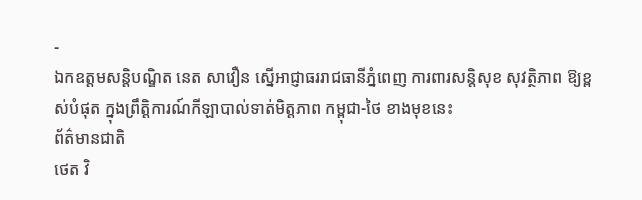-
ឯកឧត្តមសន្តិបណ្ឌិត នេត សាវឿន ស្នើអាជ្ញាធររាជធានីភ្នំពេញ ការពារសន្តិសុខ សុវត្ថិភាព ឱ្យខ្ពស់បំផុត ក្នុងព្រឹត្តិការណ៍កីឡាបាល់ទាត់មិត្តភាព កម្ពុជា-ថៃ ខាងមុខនេះ
ព័ត៌មានជាតិ
ថេត វិ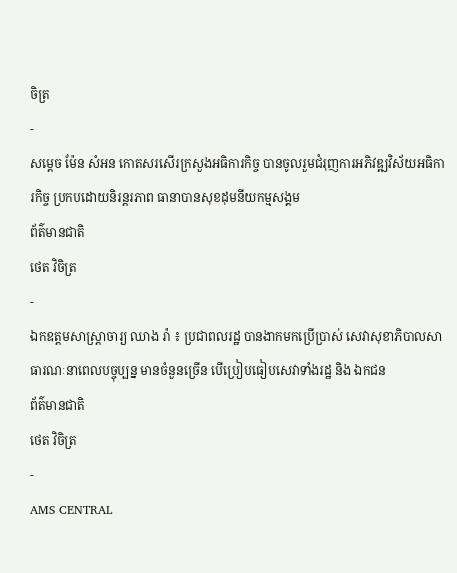ចិត្រ
-
សម្តេច ម៉ែន សំអន កោតសរសើរក្រសួងអធិការកិច្ច បានចូលរួមជំរុញការអភិវឌ្ឍវិស័យអធិការកិច្ច ប្រកបដោយនិរន្តរភាព ធានាបានសុខដុមនីយកម្មសង្គម
ព័ត៌មានជាតិ
ថេត វិចិត្រ
-
ឯកឧត្តមសាស្រ្តាចារ្យ ឈាង រ៉ា ៖ ប្រជាពលរដ្ឋ បានងាកមកប្រើប្រាស់ សេវាសុខាភិបាលសាធារណៈនាពេលបច្ចុប្បន្ន មានចំនួនច្រើន បើប្រៀបធៀបសេវាទាំងរដ្ឋ និង ឯកជន
ព័ត៌មានជាតិ
ថេត វិចិត្រ
-
AMS CENTRAL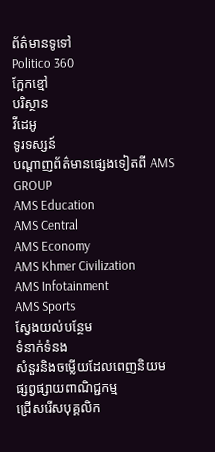ព័ត៌មានទូទៅ
Politico 360
ក្អែកខ្មៅ
បរិស្ថាន
វីដេអូ
ទូរទស្សន៍
បណ្ដាញព័ត៌មានផ្សេងទៀតពី AMS GROUP
AMS Education
AMS Central
AMS Economy
AMS Khmer Civilization
AMS Infotainment
AMS Sports
ស្វែងយល់បន្ថែម
ទំនាក់ទំនង
សំនួរនិងចម្លើយដែលពេញនិយម
ផ្សព្វផ្សាយពាណិជ្ជកម្ម
ជ្រើសរើសបុគ្គលិក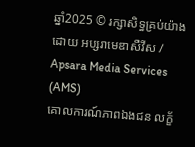ឆ្នាំ2025 © រក្សាសិទ្ធគ្រប់យ៉ាងដោយ អប្សរាមេឌាសឺវីស / Apsara Media Services (AMS)
គោលការណ៍ភាពឯងជន លក្ខ័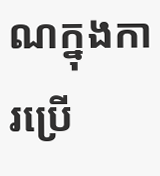ណក្នុងការប្រើ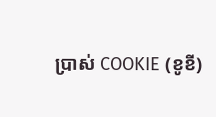ប្រាស់ COOKIE (ខូខី)